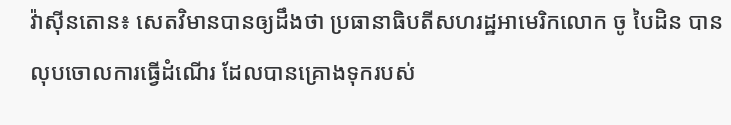វ៉ាស៊ីនតោន៖ សេតវិមានបានឲ្យដឹងថា ប្រធានាធិបតីសហរដ្ឋអាមេរិកលោក ចូ បៃដិន បានលុបចោលការធ្វើដំណើរ ដែលបានគ្រោងទុករបស់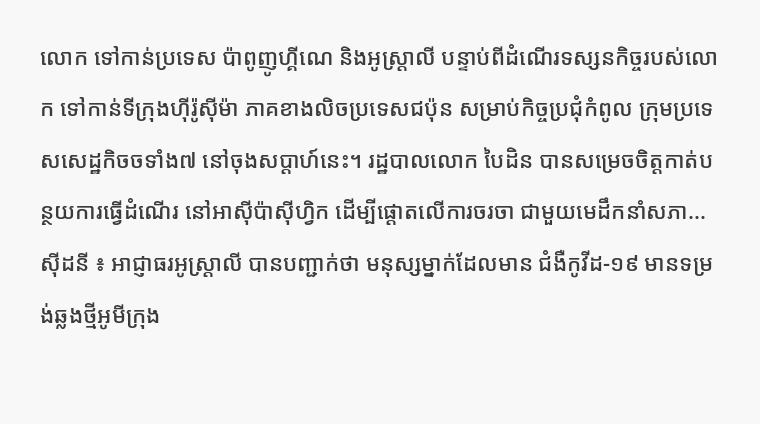លោក ទៅកាន់ប្រទេស ប៉ាពូញូហ្គីណេ និងអូស្រ្តាលី បន្ទាប់ពីដំណើរទស្សនកិច្ចរបស់លោក ទៅកាន់ទីក្រុងហ៊ីរ៉ូស៊ីម៉ា ភាគខាងលិចប្រទេសជប៉ុន សម្រាប់កិច្ចប្រជុំកំពូល ក្រុមប្រទេសសេដ្ឋកិចចទាំង៧ នៅចុងសប្តាហ៍នេះ។ រដ្ឋបាលលោក បៃដិន បានសម្រេចចិត្តកាត់បន្ថយការធ្វើដំណើរ នៅអាស៊ីប៉ាស៊ីហ្វិក ដើម្បីផ្តោតលើការចរចា ជាមួយមេដឹកនាំសភា...
ស៊ីដនី ៖ អាជ្ញាធរអូស្ត្រាលី បានបញ្ជាក់ថា មនុស្សម្នាក់ដែលមាន ជំងឺកូវីដ-១៩ មានទម្រង់ឆ្លងថ្មីអូមីក្រុង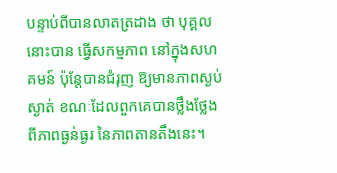បន្ទាប់ពីបានលាតត្រដាង ថា បុគ្គលនោះបាន ធ្វើសកម្មភាព នៅក្នុងសហគមន៍ ប៉ុន្តែបានជំរុញ ឱ្យមានភាពស្ងប់ស្ងាត់ ខណៈដែលពួកគេបានថ្លឹងថ្លែង ពីភាពធ្ងន់ធ្ងរ នៃភាពតានតឹងនេះ។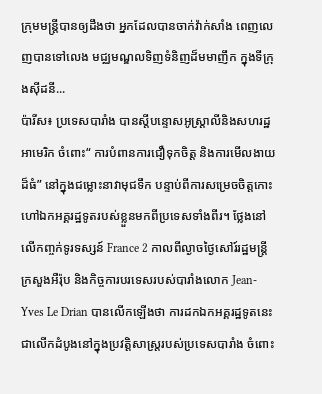ក្រុមមន្ត្រីបានឲ្យដឹងថា អ្នកដែលបានចាក់វ៉ាក់សាំង ពេញលេញបានទៅលេង មជ្ឈមណ្ឌលទិញទំនិញដ៏មមាញឹក ក្នុងទីក្រុងស៊ីដនី...
ប៉ារីស៖ ប្រទេសបារាំង បានស្តីបន្ទោសអូស្រ្តាលីនិងសហរដ្ឋអាមេរិក ចំពោះ“ ការបំពានការជឿទុកចិត្ត និងការមើលងាយដ៏ធំ” នៅក្នុងជម្លោះនាវាមុជទឹក បន្ទាប់ពីការសម្រេចចិត្តកោះហៅឯកអគ្គរដ្ឋទូតរបស់ខ្លួនមកពីប្រទេសទាំងពីរ។ ថ្លែងនៅលើកញ្ចក់ទូរទស្សន៍ France 2 កាលពីល្ងាចថ្ងៃសៅរ៍រដ្ឋមន្ត្រីក្រសួងអឺរ៉ុប និងកិច្ចការបរទេសរបស់បារាំងលោក Jean-Yves Le Drian បានលើកឡើងថា ការដកឯកអគ្គរដ្ឋទូតនេះ ជាលើកដំបូងនៅក្នុងប្រវត្តិសាស្ត្ររបស់ប្រទេសបារាំង ចំពោះ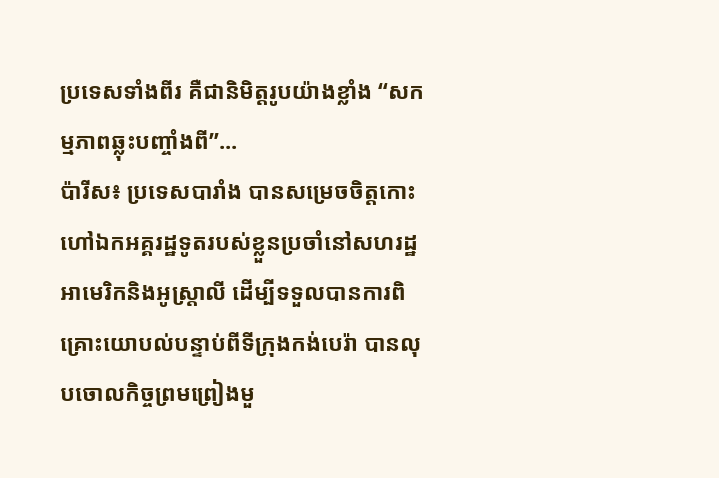ប្រទេសទាំងពីរ គឺជានិមិត្តរូបយ៉ាងខ្លាំង “សកម្មភាពឆ្លុះបញ្ចាំងពី”...
ប៉ារីស៖ ប្រទេសបារាំង បានសម្រេចចិត្តកោះហៅឯកអគ្គរដ្ឋទូតរបស់ខ្លួនប្រចាំនៅសហរដ្ឋអាមេរិកនិងអូស្ត្រាលី ដើម្បីទទួលបានការពិគ្រោះយោបល់បន្ទាប់ពីទីក្រុងកង់បេរ៉ា បានលុបចោលកិច្ចព្រមព្រៀងមួ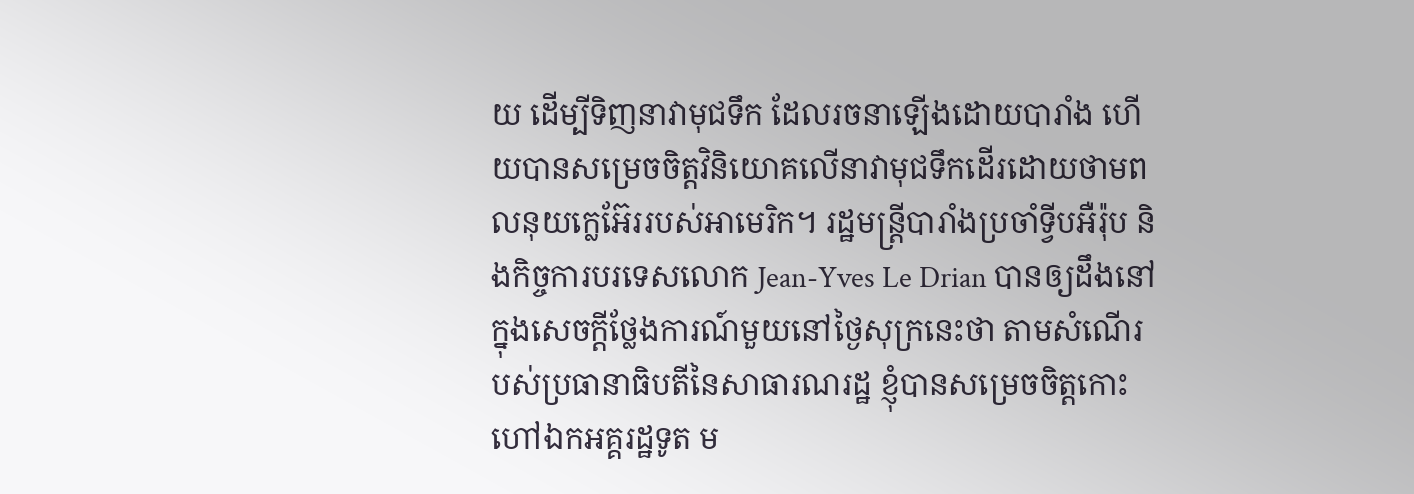យ ដើម្បីទិញនាវាមុជទឹក ដែលរចនាឡើងដោយបារាំង ហើយបានសម្រេចចិត្តវិនិយោគលើនាវាមុជទឹកដើរដោយថាមពលនុយក្លេអ៊ែររបស់អាមេរិក។ រដ្ឋមន្រ្តីបារាំងប្រចាំទ្វីបអឺរ៉ុប និងកិច្ចការបរទេសលោក Jean-Yves Le Drian បានឲ្យដឹងនៅក្នុងសេចក្តីថ្លែងការណ៍មួយនៅថ្ងៃសុក្រនេះថា តាមសំណើរបស់ប្រធានាធិបតីនៃសាធារណរដ្ឋ ខ្ញុំបានសម្រេចចិត្តកោះហៅឯកអគ្គរដ្ឋទូត ម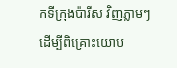កទីក្រុងប៉ារីស វិញភ្លាមៗដើម្បីពិគ្រោះយោប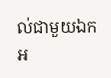ល់ជាមួយឯកអ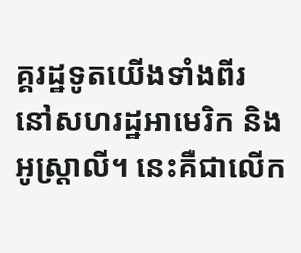គ្គរដ្ឋទូតយើងទាំងពីរ នៅសហរដ្ឋអាមេរិក និងអូស្ត្រាលី។ នេះគឺជាលើក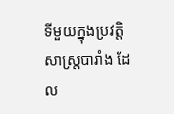ទីមួយក្នុងប្រវត្តិសាស្ត្របារាំង ដែល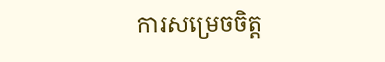ការសម្រេចចិត្ត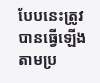បែបនេះត្រូវបានធ្វើឡើងតាមប្រ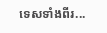ទេសទាំងពីរ...